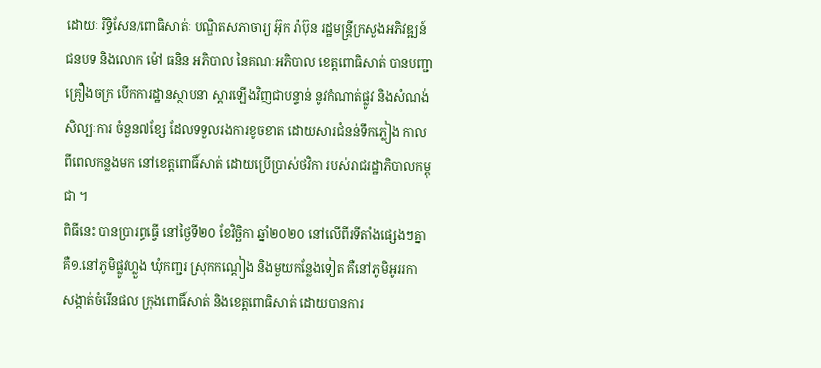ដោយៈ រិទ្ធិសែន/ពោធិសាត់ៈ បណ្ឌិតសភាចារ្យ អ៊ុក រ៉ាប៊ុន រដ្ឋមន្ដ្រីក្រសួងអភិវឌ្ឍន៍ជនបទ និងលោក ម៉ៅ ធនិន អភិបាល នៃគណៈអភិបាល ខេត្តពោធិសាត់ បានបញ្ជាគ្រឿងចក្រ បើកការដ្ឋានស្ថាបនា ស្ដារឡើងវិញជាបន្ទាន់ នូវកំណាត់ផ្លូវ និងសំណង់សិល្បៈការ ចំនួន៧ខ្សែ ដែលទទួលរងការខូចខាត ដោយសារជំនន់ទឹកភ្លៀង កាលពីពេលកន្លងមក នៅខេត្តពោធិ៍សាត់ ដោយប្រើប្រាស់ថវិកា របស់រាជរដ្ឋាភិបាលកម្ពុជា ។
ពិធីនេះ បានប្រារព្ធធ្វើ នៅថ្ងៃទី២០ ខែវិច្ឆិកា ឆ្នាំ២០២០ នៅលើពីរទីតាំងផ្សេងៗគ្នា គឺ១.នៅភូមិផ្លូវហ្លួង ឃុំកញ្ជរ ស្រុកកណ្ដៀង និងមួយកន្លែងទៀត គឺនៅភូមិអូររកា សង្កាត់ចំរើនផល ក្រុងពោធិ៍សាត់ និងខេត្តពោធិសាត់ ដោយបានការ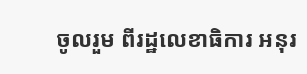ចូលរួម ពីរដ្ឋលេខាធិការ អនុរ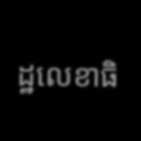ដ្ឋលេខាធិ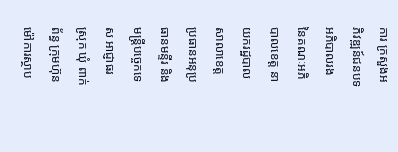ការ ក្រសួងអភិវឌ្ឍន៍ជនបទ អភិបាលរង នៃគណៈអភិបាលខេត្ត នាយករដ្ឋបាលសាលាខេត្ត ប្រធានអនុប្រធានមន្ទីរ និងមន្ត្រីបច្ចេកទេស អាជ្ញាធរស្រុក ឃុំ ពាក់ព័ន្ធ ក្រុមហ៊ុនម៉ៅការស្ថាប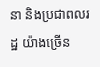នា និងប្រជាពលរដ្ឋ យ៉ាងច្រើន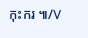កុះករ ៕/V